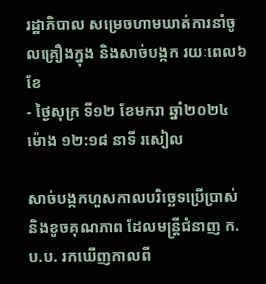រដ្ឋាភិបាល សម្រេចហាមឃាត់ការនាំចូលគ្រឿងក្នុង និងសាច់បង្កក រយៈពេល៦ខែ
- ថ្ងៃសុក្រ ទី១២ ខែមករា ឆ្នាំ២០២៤ ម៉ោង ១២:១៨ នាទី រសៀល

សាច់បង្កកហួសកាលបរិច្ឆេទប្រើប្រាស់ និងខូចគុណភាព ដែលមន្រ្តីជំនាញ ក.ប.ប. រកឃើញកាលពី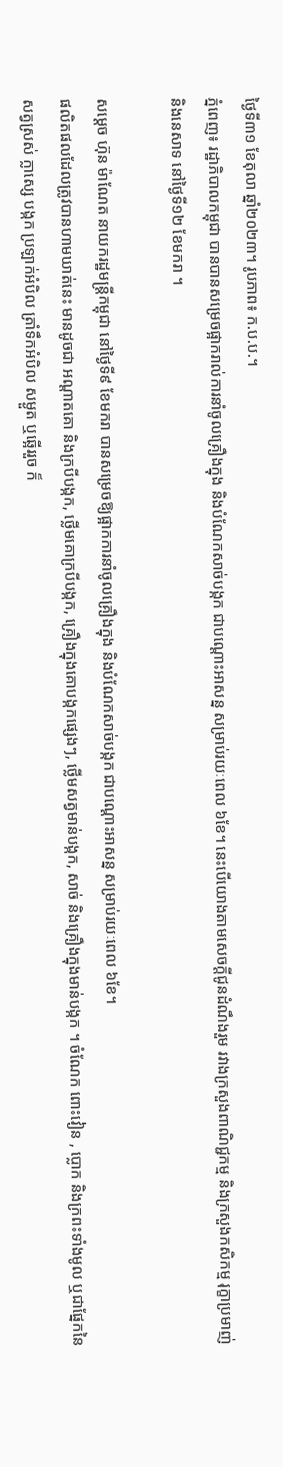ថ្ងៃទី៣១ ខែតុលា ឆ្នាំ២០២៣។ រូបភាព៖ ក.ប.ប.។
ភ្នំពេញ៖ រដ្ឋាភិបាលកម្ពុជា បានបានសម្រេចផ្អាករាល់ការនាំចូលគ្រឿងក្នុង និងបំណែកសាច់បង្កក ជាបណ្ដោះអាសន្ន សម្រាប់រយៈពេល ៦ខែ។ នេះបើយោងតាមសេចក្ដីជូនដំណឹងរួម រវាងក្រសួងពាណិជ្ជកម្ម និងក្រសួងកសិកម្ម រុក្ខាប្រមាញ់ និងនេសាទ នៅថ្ងៃទី១២ ខែមករា ។

សម្ដេច ហ៊ុន ម៉ាណែត នាយករដ្ឋមន្រ្តីកម្ពុជា នៅថ្ងៃទី៩ ខែមករា បានសម្រេចឱ្យផ្អាកការនាំចូលគ្រឿងក្នុង និងបំណែកសាច់បង្កក ជាបណ្ដោះអាសន្ន សម្រាប់រយៈពេល ៦ខែ។
ផលិតផលដែលត្រូវបានហាមឃាត់នេះ មានដូចជា អណ្តាតគោ និងក្របីបង្កក, ថ្លើមគោក្របីបង្កក, គ្រឿងក្នុងគោបង្កកផ្សេងៗ, ថ្លើមសត្វមាន់បង្កក, សាច់ និងគ្រឿងក្នុងមាន់បង្កក ។ ចំណែក ពោះវៀន , ប្លោក និងក្រពះទាំងមូល ឬជាផ្នែកនៃសត្វស្រស់ ក្លាស្សេ បង្កក ប្រឡាក់អំបិល ត្រាំទឹកអំបិល សម្ងួត ឬឆ្អើររួច ក៏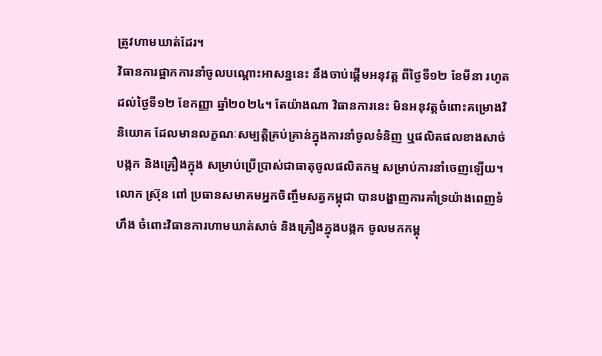ត្រូវហាមឃាត់ដែរ។
វិធានការផ្អាកការនាំចូលបណ្តោះអាសន្ននេះ នឹងចាប់ផ្តើមអនុវត្ត ពីថ្ងៃទី១២ ខែមីនា រហូត ដល់ថ្ងៃទី១២ ខែកញ្ញា ឆ្នាំ២០២៤។ តែយ៉ាងណា វិធានការនេះ មិនអនុវត្តចំពោះគម្រោងវិនិយោគ ដែលមានលក្ខណៈសម្បត្តិគ្រប់គ្រាន់ក្នុងការនាំចូលទំនិញ ឬផលិតផលខាងសាច់បង្កក និងគ្រឿងក្នុង សម្រាប់ប្រើប្រាស់ជាធាតុចូលផលិតកម្ម សម្រាប់ការនាំចេញឡើយ។
លោក ស្រ៊ុន ពៅ ប្រធានសមាគមអ្នកចិញ្ចឹមសត្វកម្ពុជា បានបង្ហាញការគាំទ្រយ៉ាងពេញទំហឹង ចំពោះវិធានការហាមឃាត់សាច់ និងគ្រឿងក្នុងបង្កក ចូលមកកម្ពុ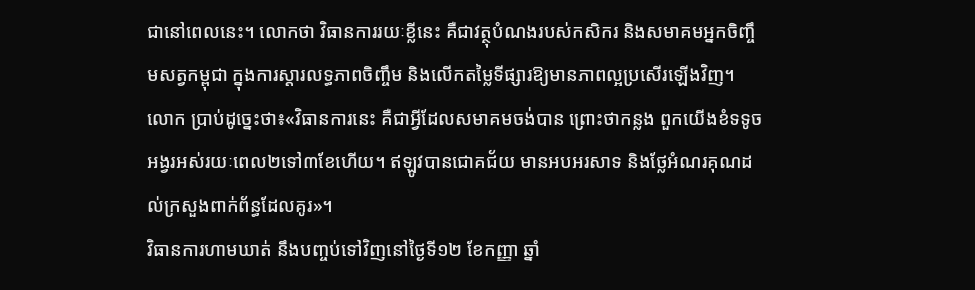ជានៅពេលនេះ។ លោកថា វិធានការរយៈខ្លីនេះ គឺជាវត្ថុបំណងរបស់កសិករ និងសមាគមអ្នកចិញ្ចឹមសត្វកម្ពុជា ក្នុងការស្ដារលទ្ធភាពចិញ្ចឹម និងលើកតម្លៃទីផ្សារឱ្យមានភាពល្អប្រសើរឡើងវិញ។
លោក ប្រាប់ដូច្នេះថា៖«វិធានការនេះ គឺជាអ្វីដែលសមាគមចង់បាន ព្រោះថាកន្លង ពួកយើងខំទទូចអង្វរអស់រយៈពេល២ទៅ៣ខែហើយ។ ឥឡូវបានជោគជ័យ មានអបអរសាទ និងថ្លែអំណរគុណដល់ក្រសួងពាក់ព័ន្ធដែលគូរ»។
វិធានការហាមឃាត់ នឹងបញ្ចប់ទៅវិញនៅថ្ងៃទី១២ ខែកញ្ញា ឆ្នាំ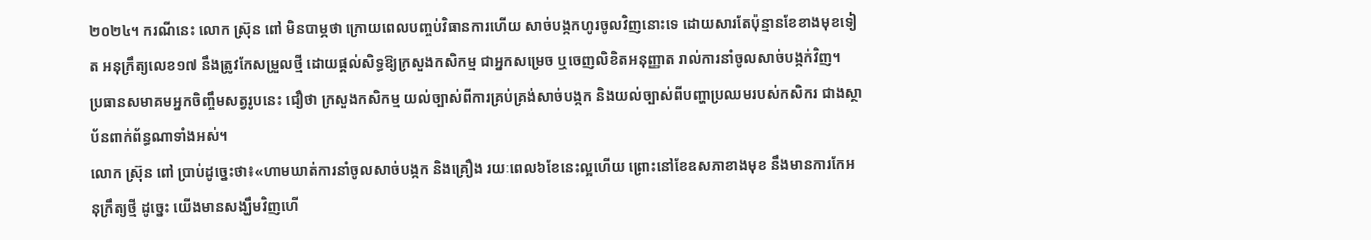២០២៤។ ករណីនេះ លោក ស្រ៊ុន ពៅ មិនបាម្ភថា ក្រោយពេលបញ្ចប់វិធានការហើយ សាច់បង្កកហូរចូលវិញនោះទេ ដោយសារតែប៉ុន្មានខែខាងមុខទៀត អនុក្រឹត្យលេខ១៧ នឹងត្រូវកែសម្រួលថ្មី ដោយផ្ដល់សិទ្ធឱ្យក្រសួងកសិកម្ម ជាអ្នកសម្រេច ឬចេញលិខិតអនុញ្ញាត រាល់ការនាំចូលសាច់បង្កក់វិញ។
ប្រធានសមាគមអ្នកចិញ្ចឹមសត្វរូបនេះ ជឿថា ក្រសួងកសិកម្ម យល់ច្បាស់ពីការគ្រប់គ្រង់សាច់បង្កក និងយល់ច្បាស់ពីបញ្ហាប្រឈមរបស់កសិករ ជាងស្ថាប័នពាក់ព័ន្ធណាទាំងអស់។
លោក ស្រ៊ុន ពៅ ប្រាប់ដូច្នេះថា៖«ហាមឃាត់ការនាំចូលសាច់បង្កក និងគ្រឿង រយៈពេល៦ខែនេះល្អហើយ ព្រោះនៅខែឧសភាខាងមុខ នឹងមានការកែអនុក្រឹត្យថ្មី ដូច្នេះ យើងមានសង្ឃឹមវិញហើ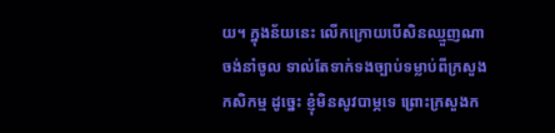យ។ ក្នុងន័យនេះ លើកក្រោយបើសិនឈ្មួញណាចង់នាំចូល ទាល់តែទាក់ទងច្បាប់ទម្លាប់ពីក្រសួងកសិកម្ម ដូច្នេះ ខ្ញុំមិនសូវបាម្ភទេ ព្រោះក្រសួងក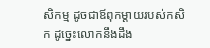សិកម្ម ដូចជាឪពុកម្ដាយរបស់កសិក ដូច្នេះលោកនឹងដឹង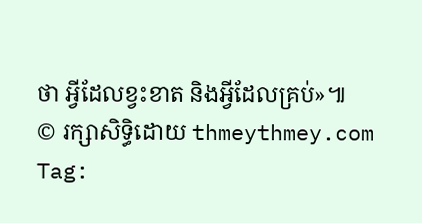ថា អ្វីដែលខ្វះខាត និងអ្វីដែលគ្រប់»៕
© រក្សាសិទ្ធិដោយ thmeythmey.com
Tag: